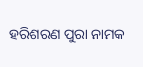ହରିଶରଣ ପୁରା ନାମକ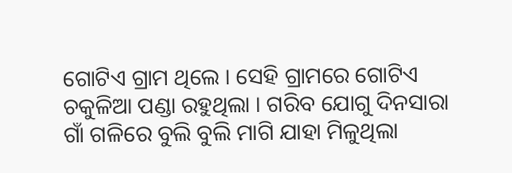ଗୋଟିଏ ଗ୍ରାମ ଥିଲେ । ସେହି ଗ୍ରାମରେ ଗୋଟିଏ ଚକୁଳିଆ ପଣ୍ଡା ରହୁଥିଲା । ଗରିବ ଯୋଗୁ ଦିନସାରା ଗାଁ ଗଳିରେ ବୁଲି ବୁଲି ମାଗି ଯାହା ମିଳୁଥିଲା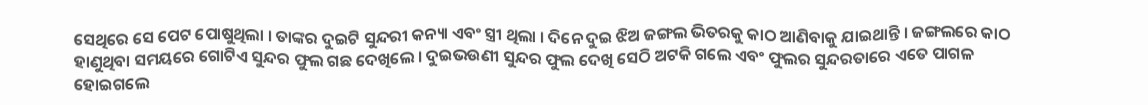ସେଥିରେ ସେ ପେଟ ପୋଷୁଥିଲା । ତାଙ୍କର ଦୁଇଟି ସୁନ୍ଦରୀ କନ୍ୟା ଏବଂ ସ୍ତ୍ରୀ ଥିଲା । ଦିନେ ଦୁଇ ଝିଅ ଜଙ୍ଗଲ ଭିତରକୁ କାଠ ଆଣିବାକୁ ଯାଇଥାନ୍ତି । ଜଙ୍ଗଲରେ କାଠ ହାଣୁଥିବା ସମୟରେ ଗୋଟିଏ ସୁନ୍ଦର ଫୁଲ ଗଛ ଦେଖିଲେ । ଦୁଇଭଉଣୀ ସୁନ୍ଦର ଫୁଲ ଦେଖି ସେଠି ଅଟକି ଗଲେ ଏବଂ ଫୁଲର ସୁନ୍ଦରତାରେ ଏତେ ପାଗଳ ହୋଇଗଲେ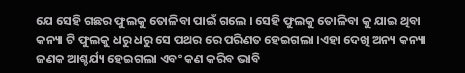ଯେ ସେହି ଗଛର ଫୁଲକୁ ତୋଳିବା ପାଇଁ ଗଲେ । ସେହି ଫୁଲକୁ ତୋଳିବା କୁ ଯାଇ ଥିବା କନ୍ୟା ଟି ଫୁଲକୁ ଧରୁ ଧରୁ ସେ ପଥର ରେ ପରିଣତ ହେଇଗଲା ।ଏହା ଦେଖି ଅନ୍ୟ କନ୍ୟା ଜଣକ ଆଶ୍ଚର୍ଯ୍ୟ ହେଇଗଲା ଏବଂ କଣ କରିବ ଭାବି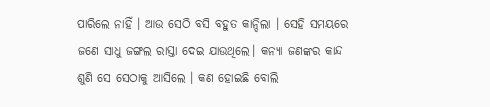ପାରିଲେ ନାହିଁ । ଆଉ ସେଠି ବସି ବହୁତ କାନ୍ଦିଲା । ସେହି ସମୟରେ ଜଣେ ସାଧୁ ଜଙ୍ଗଲ ରାସ୍ତା ଦେଇ ଯାଉଥିଲେ। କନ୍ୟା ଜଣଙ୍କର କାନ୍ଦ ଶୁଣି ସେ ସେଠାକୁ ଆସିଲେ । କଣ ହୋଇଛି ବୋଲି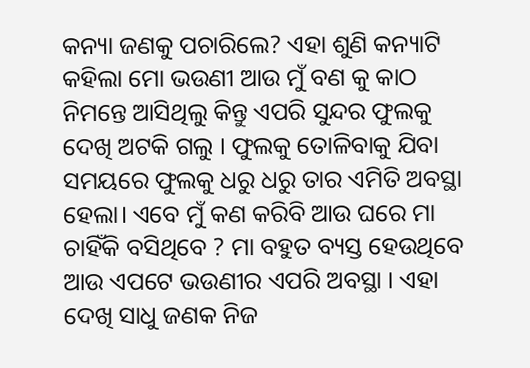କନ୍ୟା ଜଣକୁ ପଚାରିଲେ? ଏହା ଶୁଣି କନ୍ୟାଟି କହିଲା ମୋ ଭଉଣୀ ଆଉ ମୁଁ ବଣ କୁ କାଠ ନିମନ୍ତେ ଆସିଥିଲୁ କିନ୍ତୁ ଏପରି ସୁନ୍ଦର ଫୁଲକୁ ଦେଖି ଅଟକି ଗଲୁ । ଫୁଲକୁ ତୋଳିବାକୁ ଯିବା ସମୟରେ ଫୁଲକୁ ଧରୁ ଧରୁ ତାର ଏମିତି ଅବସ୍ଥା ହେଲା। ଏବେ ମୁଁ କଣ କରିବି ଆଉ ଘରେ ମା ଚାହିଁକି ବସିଥିବେ ? ମା ବହୁତ ବ୍ୟସ୍ତ ହେଉଥିବେ ଆଉ ଏପଟେ ଭଉଣୀର ଏପରି ଅବସ୍ଥା । ଏହା ଦେଖି ସାଧୁ ଜଣକ ନିଜ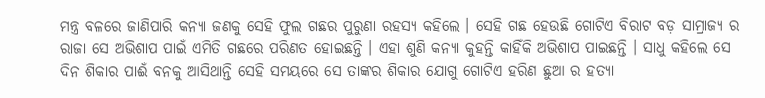ମନ୍ତ୍ର ବଳରେ ଜାଣିପାରି କନ୍ୟା ଜଣକୁ ସେହି ଫୁଲ ଗଛର ପୁରୁଣା ରହସ୍ୟ କହିଲେ । ସେହି ଗଛ ହେଉଛି ଗୋଟିଏ ବିରାଟ ବଡ଼ ସାମ୍ରାଜ୍ୟ ର ରାଜା ସେ ଅଭିଶାପ ପାଇଁ ଏମିତି ଗଛରେ ପରିଣତ ହୋଇଛନ୍ତି । ଏହା ଶୁଣି କନ୍ୟା କୁହନ୍ତି କାହିଁକି ଅଭିଶାପ ପାଇଛନ୍ତି । ସାଧୁ କହିଲେ ସେ ଦିନ ଶିକାର ପାଈଁ ବନକୁ ଆସିଥାନ୍ତି ସେହି ସମୟରେ ସେ ତାଙ୍କର ଶିକାର ଯୋଗୁ ଗୋଟିଏ ହରିଣ ଛୁଆ ର ହତ୍ୟା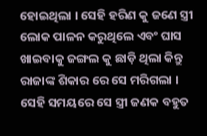ହୋଇଥିଲା । ସେହି ହରିଣ କୁ ଜଣେ ସ୍ତ୍ରୀ ଲୋକ ପାଳନ କରୁଥିଲେ ଏବଂ ଘାସ ଖାଇବାକୁ ଜଙ୍ଗଲ କୁ ଛାଡ଼ି ଥିଲା କିନ୍ତୁ ରାଜାଙ୍କ ଶିକାର ରେ ସେ ମରିଗଲା । ସେହି ସମୟରେ ସେ ସ୍ତ୍ରୀ ଜଣକ ବହୁତ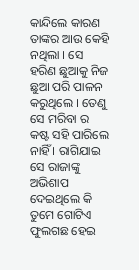କାନ୍ଦିଲେ କାରଣ ତାଙ୍କର ଆଉ କେହି ନଥିଲା । ସେ ହରିଣ ଛୁଆକୁ ନିଜ ଛୁଆ ପରି ପାଳନ କରୁଥିଲେ । ତେଣୁ ସେ ମରିବା ର କଷ୍ଟ ସହି ପାରିଲେ ନାହିଁ । ରାଗିଯାଇ ସେ ରାଜାଙ୍କୁ ଅଭିଶାପ ଦେଇଥିଲେ କି ତୁମେ ଗୋଟିଏ ଫୁଲଗଛ ହେଇ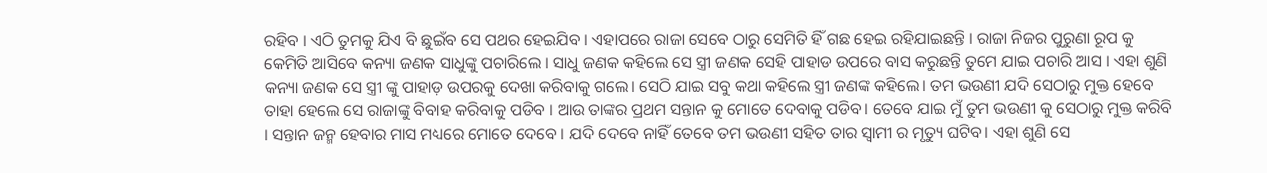ରହିବ । ଏଠି ତୁମକୁ ଯିଏ ବି ଛୁଇଁବ ସେ ପଥର ହେଇଯିବ । ଏହାପରେ ରାଜା ସେବେ ଠାରୁ ସେମିତି ହିଁ ଗଛ ହେଇ ରହିଯାଇଛନ୍ତି । ରାଜା ନିଜର ପୁରୁଣା ରୂପ କୁ କେମିତି ଆସିବେ କନ୍ୟା ଜଣକ ସାଧୁଙ୍କୁ ପଚାରିଲେ । ସାଧୁ ଜଣକ କହିଲେ ସେ ସ୍ତ୍ରୀ ଜଣକ ସେହି ପାହାଡ ଉପରେ ବାସ କରୁଛନ୍ତି ତୁମେ ଯାଇ ପଚାରି ଆସ । ଏହା ଶୁଣି କନ୍ୟା ଜଣକ ସେ ସ୍ତ୍ରୀ ଙ୍କୁ ପାହାଡ଼ ଉପରକୁ ଦେଖା କରିବାକୁ ଗଲେ। ସେଠି ଯାଇ ସବୁ କଥା କହିଲେ ସ୍ତ୍ରୀ ଜଣଙ୍କ କହିଲେ। ତମ ଭଉଣୀ ଯଦି ସେଠାରୁ ମୁକ୍ତ ହେବେ ତାହା ହେଲେ ସେ ରାଜାଙ୍କୁ ବିବାହ କରିବାକୁ ପଡିବ । ଆଉ ତାଙ୍କର ପ୍ରଥମ ସନ୍ତାନ କୁ ମୋତେ ଦେବାକୁ ପଡିବ। ତେବେ ଯାଇ ମୁଁ ତୁମ ଭଉଣୀ କୁ ସେଠାରୁ ମୁକ୍ତ କରିବି । ସନ୍ତାନ ଜନ୍ମ ହେବାର ମାସ ମଧ୍ୟରେ ମୋତେ ଦେବେ । ଯଦି ଦେବେ ନାହିଁ ତେବେ ତମ ଭଉଣୀ ସହିତ ତାର ସ୍ବାମୀ ର ମୃତ୍ୟୁ ଘଟିବ। ଏହା ଶୁଣି ସେ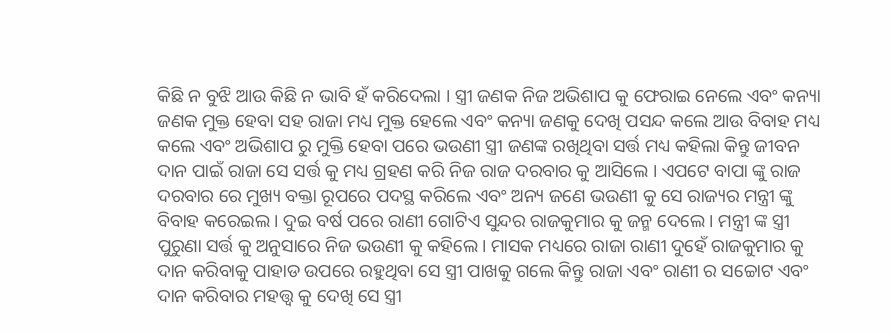କିଛି ନ ବୁଝି ଆଉ କିଛି ନ ଭାବି ହଁ କରିଦେଲା । ସ୍ତ୍ରୀ ଜଣକ ନିଜ ଅଭିଶାପ କୁ ଫେରାଇ ନେଲେ ଏବଂ କନ୍ୟା ଜଣକ ମୁକ୍ତ ହେବା ସହ ରାଜା ମଧ୍ୟ ମୁକ୍ତ ହେଲେ ଏବଂ କନ୍ୟା ଜଣକୁ ଦେଖି ପସନ୍ଦ କଲେ ଆଉ ବିବାହ ମଧ୍ୟ କଲେ ଏବଂ ଅଭିଶାପ ରୁ ମୁକ୍ତି ହେବା ପରେ ଭଉଣୀ ସ୍ତ୍ରୀ ଜଣଙ୍କ ରଖିଥିବା ସର୍ତ୍ତ ମଧ୍ୟ କହିଲା କିନ୍ତୁ ଜୀବନ ଦାନ ପାଇଁ ରାଜା ସେ ସର୍ତ୍ତ କୁ ମଧ୍ୟ ଗ୍ରହଣ କରି ନିଜ ରାଜ ଦରବାର କୁ ଆସିଲେ । ଏପଟେ ବାପା ଙ୍କୁ ରାଜ ଦରବାର ରେ ମୁଖ୍ୟ ବକ୍ତା ରୂପରେ ପଦସ୍ଥ କରିଲେ ଏବଂ ଅନ୍ୟ ଜଣେ ଭଉଣୀ କୁ ସେ ରାଜ୍ୟର ମନ୍ତ୍ରୀ ଙ୍କୁ ବିବାହ କରେଇଲ । ଦୁଇ ବର୍ଷ ପରେ ରାଣୀ ଗୋଟିଏ ସୁନ୍ଦର ରାଜକୁମାର କୁ ଜନ୍ମ ଦେଲେ । ମନ୍ତ୍ରୀ ଙ୍କ ସ୍ତ୍ରୀ ପୁରୁଣା ସର୍ତ୍ତ କୁ ଅନୁସାରେ ନିଜ ଭଉଣୀ କୁ କହିଲେ। ମାସକ ମଧ୍ୟରେ ରାଜା ରାଣୀ ଦୁହେଁ ରାଜକୁମାର କୁ ଦାନ କରିବାକୁ ପାହାଡ ଉପରେ ରହୁଥିବା ସେ ସ୍ତ୍ରୀ ପାଖକୁ ଗଲେ କିନ୍ତୁ ରାଜା ଏବଂ ରାଣୀ ର ସଚ୍ଚୋଟ ଏବଂ ଦାନ କରିବାର ମହତ୍ତ୍ୱ କୁ ଦେଖି ସେ ସ୍ତ୍ରୀ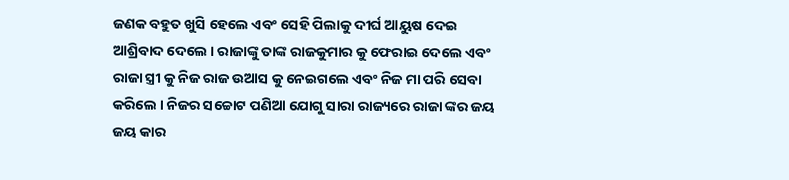ଜଣକ ବହୁତ ଖୁସି ହେଲେ ଏବଂ ସେହି ପିଲାକୁ ଦୀର୍ଘ ଆୟୁଷ ଦେଇ ଆଶ୍ରିବାଦ ଦେଲେ । ରାଜାଙ୍କୁ ତାଙ୍କ ରାଜକୁମାର କୁ ଫେରାଇ ଦେଲେ ଏବଂ ରାଜା ସ୍ତ୍ରୀ କୁ ନିଜ ରାଜ ଉଆସ କୁ ନେଇଗଲେ ଏବଂ ନିଜ ମା ପରି ସେବା କରିଲେ । ନିଜର ସଚ୍ଚୋଟ ପଣିଆ ଯୋଗୁ ସାରା ରାଜ୍ୟରେ ରାଜା ଙ୍କର ଜୟ ଜୟ କାର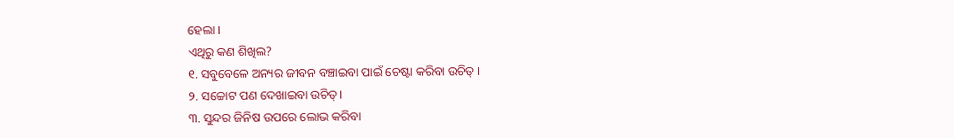ହେଲା ।
ଏଥିରୁ କଣ ଶିଖିଲ?
୧. ସବୁବେଳେ ଅନ୍ୟର ଜୀବନ ବଞ୍ଚାଇବା ପାଇଁ ଚେଷ୍ଟା କରିବା ଉଚିତ୍ ।
୨. ସଚ୍ଚୋଟ ପଣ ଦେଖାଇବା ଉଚିତ୍।
୩. ସୁନ୍ଦର ଜିନିଷ ଉପରେ ଲୋଭ କରିବା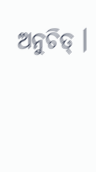ଅନୁଚିତ୍ ।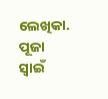ଲେଖିକା. ପୂଜା ସ୍ୱାଇଁ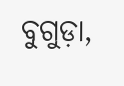ବୁଗୁଡ଼ା,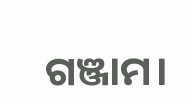ଗଞ୍ଜାମ।